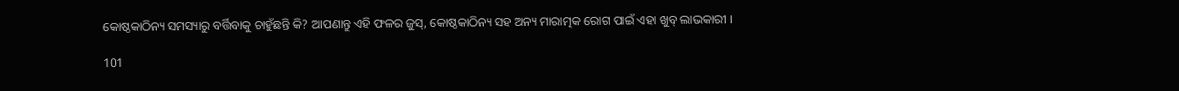କୋଷ୍ଠକାଠିନ୍ୟ ସମସ୍ୟାରୁ ବର୍ତ୍ତିବାକୁ ଚାହୁଁଛନ୍ତି କି? ଆପଣାନ୍ତୁ ଏହି ଫଳର ଜୁସ୍, କୋଷ୍ଠକାଠିନ୍ୟ ସହ ଅନ୍ୟ ମାରାତ୍ମକ ରୋଗ ପାଇଁ ଏହା ଖୁବ୍ ଲାଭକାରୀ ।

101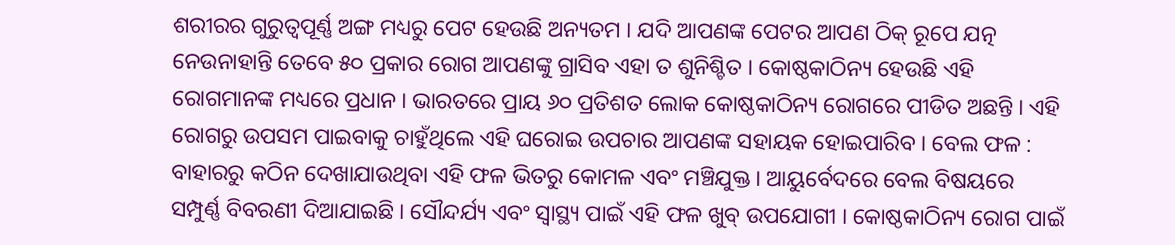ଶରୀରର ଗୁରୁତ୍ୱପୂର୍ଣ୍ଣ ଅଙ୍ଗ ମଧ୍ୟରୁ ପେଟ ହେଉଛି ଅନ୍ୟତମ । ଯଦି ଆପଣଙ୍କ ପେଟର ଆପଣ ଠିକ୍ ରୂପେ ଯତ୍ନ ନେଉନାହାନ୍ତି ତେବେ ୫୦ ପ୍ରକାର ରୋଗ ଆପଣଙ୍କୁ ଗ୍ରାସିବ ଏହା ତ ଶୁନିଶ୍ଚିତ । କୋଷ୍ଠକାଠିନ୍ୟ ହେଉଛି ଏହି ରୋଗମାନଙ୍କ ମଧ୍ୟରେ ପ୍ରଧାନ । ଭାରତରେ ପ୍ରାୟ ୬୦ ପ୍ରତିଶତ ଲୋକ କୋଷ୍ଠକାଠିନ୍ୟ ରୋଗରେ ପୀଡିତ ଅଛନ୍ତି । ଏହି ରୋଗରୁ ଉପସମ ପାଇବାକୁ ଚାହୁଁଥିଲେ ଏହି ଘରୋଇ ଉପଚାର ଆପଣଙ୍କ ସହାୟକ ହୋଇପାରିବ । ବେଲ ଫଳ : ବାହାରରୁ କଠିନ ଦେଖାଯାଉଥିବା ଏହି ଫଳ ଭିତରୁ କୋମଳ ଏବଂ ମଞ୍ଚିଯୁକ୍ତ । ଆୟୁର୍ବେଦରେ ବେଲ ବିଷୟରେ ସମ୍ପୁର୍ଣ୍ଣ ବିବରଣୀ ଦିଆଯାଇଛି । ସୌନ୍ଦର୍ଯ୍ୟ ଏବଂ ସ୍ୱାସ୍ଥ୍ୟ ପାଇଁ ଏହି ଫଳ ଖୁବ୍ ଉପଯୋଗୀ । କୋଷ୍ଠକାଠିନ୍ୟ ରୋଗ ପାଇଁ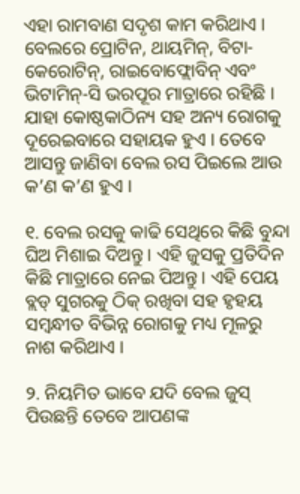ଏହା ରାମବାଣ ସଦୃଶ କାମ କରିଥାଏ । ବେଲରେ ପ୍ରୋଟିନ, ଥାୟମିନ୍, ବିଟା-କେରୋଟିନ୍, ରାଇବୋଫ୍ଲୋବିନ୍ ଏବଂ ଭିଟାମିନ୍-ସି ଭରପୂର ମାତ୍ରାରେ ରହିଛି । ଯାହା କୋଷ୍ଠକାଠିନ୍ୟ ସହ ଅନ୍ୟ ରୋଗକୁ ଦୂରେଇବାରେ ସହାୟକ ହୁଏ । ତେବେ ଆସନ୍ତୁ ଜାଣିବା ବେଲ ରସ ପିଇଲେ ଆଉ କ’ଣ କ’ଣ ହୁଏ ।

୧. ବେଲ ରସକୁ କାଢି ସେଥିରେ କିଛି ବୁନ୍ଦା ଘିଅ ମିଶାଇ ଦିଅନ୍ତୁ । ଏହି ଜୁସକୁ ପ୍ରତିଦିନ କିଛି ମାତ୍ରାରେ ନେଇ ପିଅନ୍ତୁ । ଏହି ପେୟ ବ୍ଲଡ୍ ସୁଗରକୁ ଠିକ୍ ରଖିବା ସହ ହୃହୟ ସମ୍ବନ୍ଧୀତ ବିଭିନ୍ନ ରୋଗକୁ ମଧ୍ୟ ମୂଳରୁ ନାଶ କରିଥାଏ ।

୨. ନିୟମିତ ଭାବେ ଯଦି ବେଲ ଜୁସ୍ ପିଉଛନ୍ତି ତେବେ ଆପଣଙ୍କ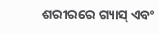ଶରୀରରେ ଗ୍ୟାସ୍ ଏବଂ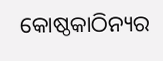କୋଷ୍ଠକାଠିନ୍ୟର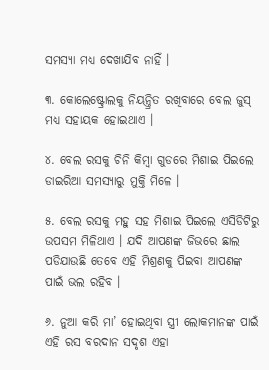ସମସ୍ୟା ମଧ୍ୟ ଦେଖାଯିବ ନାହିଁ ।

୩. କୋଲେଷ୍ଟ୍ରୋଲକୁ ନିୟନ୍ତ୍ରିତ ରଖିବାରେ ବେଲ ଜୁସ୍ ମଧ୍ୟ ସହାୟକ ହୋଇଥାଏ ।

୪. ବେଲ ରସକୁ ଚିନି କିମ୍ବା ଗୁଡରେ ମିଶାଇ ପିଇଲେ ଡାଇରିଆ ସମସ୍ୟାରୁ ମୁକ୍ତି ମିଳେ ।

୫. ବେଲ ରସକୁ ମହୁ ସହ ମିଶାଇ ପିଇଲେ ଏସିଡିଟିରୁ ଉପସମ ମିଳିଥାଏ । ଯଦି ଆପଣଙ୍କ ଜିଭରେ ଛାଲ ପଡିଯାଉଛି ତେବେ ଏହି ମିଶ୍ରଣକୁ ପିଇବା ଆପଣଙ୍କ ପାଇଁ ଭଲ ରହିବ ।

୬. ନୁଆ କରି ମା’ ହୋଇଥିବା ସ୍ତ୍ରୀ ଲୋକମାନଙ୍କ ପାଇଁ ଏହି ରସ ବରଦାନ ସଦୃଶ ଏହା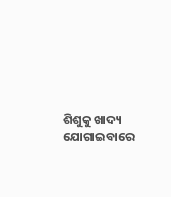ଶିଶୁକୁ ଖାଦ୍ୟ ଯୋଗାଇବାରେ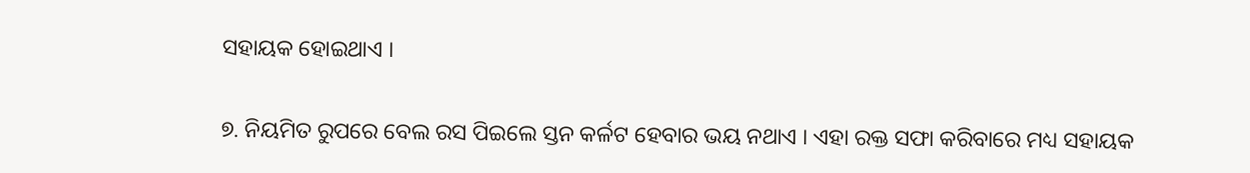ସହାୟକ ହୋଇଥାଏ ।

୭. ନିୟମିତ ରୁପରେ ବେଲ ରସ ପିଇଲେ ସ୍ତନ କର୍ଳଟ ହେବାର ଭୟ ନଥାଏ । ଏହା ରକ୍ତ ସଫା କରିବାରେ ମଧ୍ୟ ସହାୟକ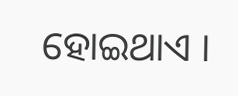ହୋଇଥାଏ ।